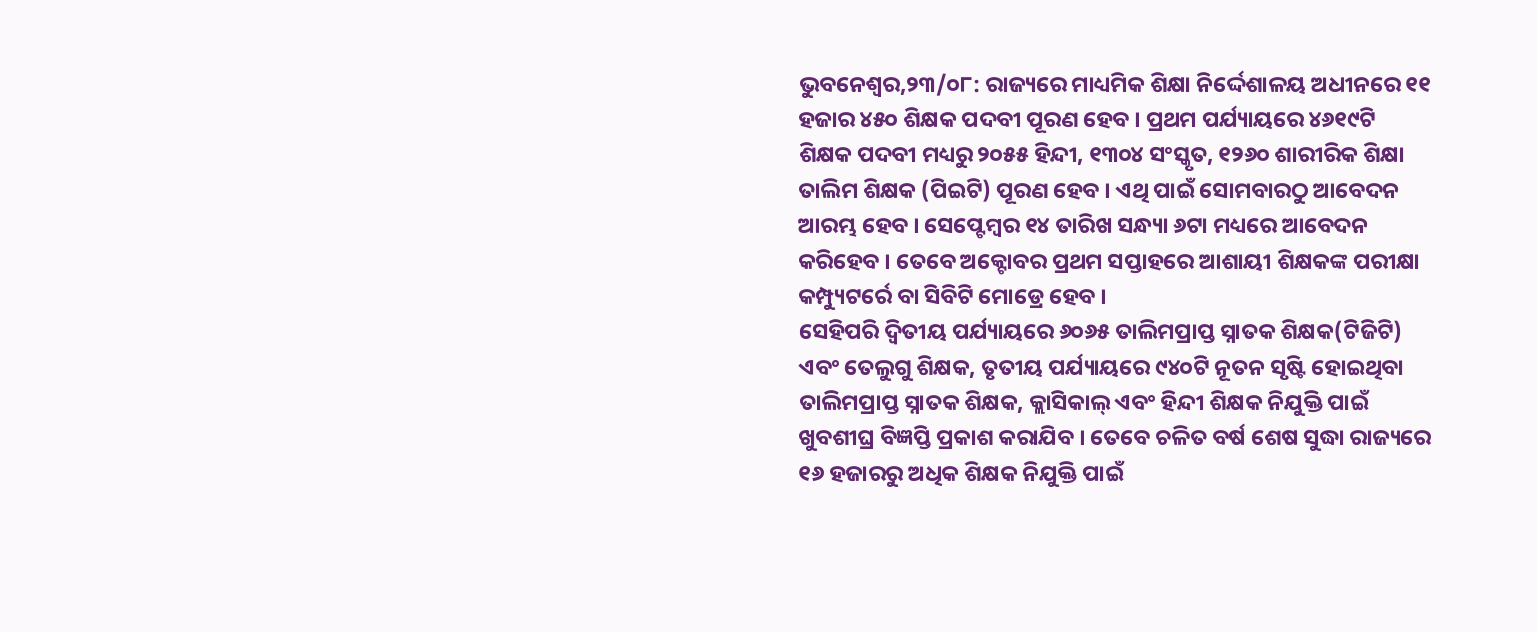ଭୁବନେଶ୍ୱର,୨୩/୦୮: ରାଜ୍ୟରେ ମାଧ୍ୟମିକ ଶିକ୍ଷା ନିର୍ଦ୍ଦେଶାଳୟ ଅଧୀନରେ ୧୧ ହଜାର ୪୫୦ ଶିକ୍ଷକ ପଦବୀ ପୂରଣ ହେବ । ପ୍ରଥମ ପର୍ଯ୍ୟାୟରେ ୪୬୧୯ଟି ଶିକ୍ଷକ ପଦବୀ ମଧ୍ୟରୁ ୨୦୫୫ ହିନ୍ଦୀ, ୧୩୦୪ ସଂସ୍କୃତ, ୧୨୬୦ ଶାରୀରିକ ଶିକ୍ଷା ତାଲିମ ଶିକ୍ଷକ (ପିଇଟି) ପୂରଣ ହେବ । ଏଥି ପାଇଁ ସୋମବାରଠୁ ଆବେଦନ ଆରମ୍ଭ ହେବ । ସେପ୍ଟେମ୍ବର ୧୪ ତାରିଖ ସନ୍ଧ୍ୟା ୬ଟା ମଧ୍ୟରେ ଆବେଦନ କରିହେବ । ତେବେ ଅକ୍ଟୋବର ପ୍ରଥମ ସପ୍ତାହରେ ଆଶାୟୀ ଶିକ୍ଷକଙ୍କ ପରୀକ୍ଷା କମ୍ପ୍ୟୁଟର୍ରେ ବା ସିବିଟି ମୋଡ୍ରେ ହେବ ।
ସେହିପରି ଦ୍ୱିତୀୟ ପର୍ଯ୍ୟାୟରେ ୬୦୬୫ ତାଲିମପ୍ରାପ୍ତ ସ୍ନାତକ ଶିକ୍ଷକ(ଟିଜିଟି) ଏବଂ ତେଲୁଗୁ ଶିକ୍ଷକ, ତୃତୀୟ ପର୍ଯ୍ୟାୟରେ ୯୪୦ଟି ନୂତନ ସୃଷ୍ଟି ହୋଇଥିବା ତାଲିମପ୍ରାପ୍ତ ସ୍ନାତକ ଶିକ୍ଷକ, କ୍ଲାସିକାଲ୍ ଏବଂ ହିନ୍ଦୀ ଶିକ୍ଷକ ନିଯୁକ୍ତି ପାଇଁ ଖୁବଶୀଘ୍ର ବିଜ୍ଞପ୍ତି ପ୍ରକାଶ କରାଯିବ । ତେବେ ଚଳିତ ବର୍ଷ ଶେଷ ସୁଦ୍ଧା ରାଜ୍ୟରେ ୧୬ ହଜାରରୁ ଅଧିକ ଶିକ୍ଷକ ନିଯୁକ୍ତି ପାଇଁ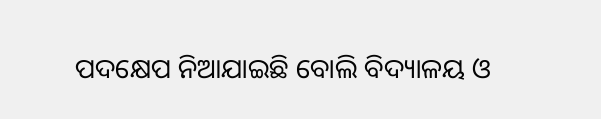ପଦକ୍ଷେପ ନିଆଯାଇଛି ବୋଲି ବିଦ୍ୟାଳୟ ଓ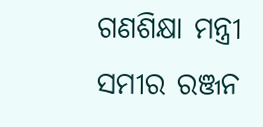ଗଣଶିକ୍ଷା ମନ୍ତ୍ରୀ ସମୀର ରଞ୍ଜନ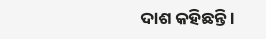ଦାଶ କହିଛନ୍ତି ।